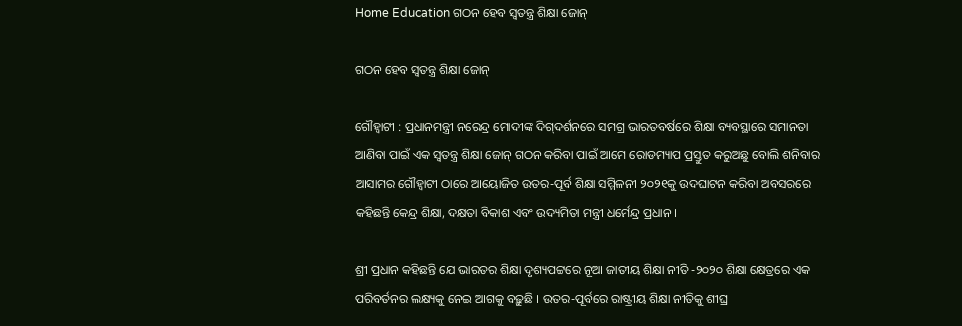Home Education ଗଠନ ହେବ ସ୍ୱତନ୍ତ୍ର ଶିକ୍ଷା ଜୋନ୍‍

ଗଠନ ହେବ ସ୍ୱତନ୍ତ୍ର ଶିକ୍ଷା ଜୋନ୍‍

ଗୌହ୍ୱାଟୀ : ପ୍ରଧାନମନ୍ତ୍ରୀ ନରେନ୍ଦ୍ର ମୋଦୀଙ୍କ ଦିଗ୍‌ଦର୍ଶନରେ ସମଗ୍ର ଭାରତବର୍ଷରେ ଶିକ୍ଷା ବ୍ୟବସ୍ଥାରେ ସମାନତା ଆଣିବା ପାଇଁ ଏକ ସ୍ୱତନ୍ତ୍ର ଶିକ୍ଷା ଜୋନ୍‍ ଗଠନ କରିବା ପାଇଁ ଆମେ ରୋଡମ୍ୟାପ ପ୍ରସ୍ତୁତ କରୁଅଛୁ ବୋଲି ଶନିବାର ଆସାମର ଗୌହ୍ୱାଟୀ ଠାରେ ଆୟୋଜିତ ଉତର-ପୂର୍ବ ଶିକ୍ଷା ସମ୍ମିଳନୀ ୨୦୨୧କୁ ଉଦଘାଟନ କରିବା ଅବସରରେ କହିଛନ୍ତି କେନ୍ଦ୍ର ଶିକ୍ଷା, ଦକ୍ଷତା ବିକାଶ ଏବଂ ଉଦ୍ୟମିତା ମନ୍ତ୍ରୀ ଧର୍ମେନ୍ଦ୍ର ପ୍ରଧାନ ।

ଶ୍ରୀ ପ୍ରଧାନ କହିଛନ୍ତି ଯେ ଭାରତର ଶିକ୍ଷା ଦୃଶ୍ୟପଟ୍ଟରେ ନୂଆ ଜାତୀୟ ଶିକ୍ଷା ନୀତି -୨୦୨୦ ଶିକ୍ଷା କ୍ଷେତ୍ରରେ ଏକ ପରିବର୍ତନର ଲକ୍ଷ୍ୟକୁ ନେଇ ଆଗକୁ ବଢ଼ୁଛି । ଉତର-ପୂର୍ବରେ ରାଷ୍ଟ୍ରୀୟ ଶିକ୍ଷା ନୀତିକୁ ଶୀଘ୍ର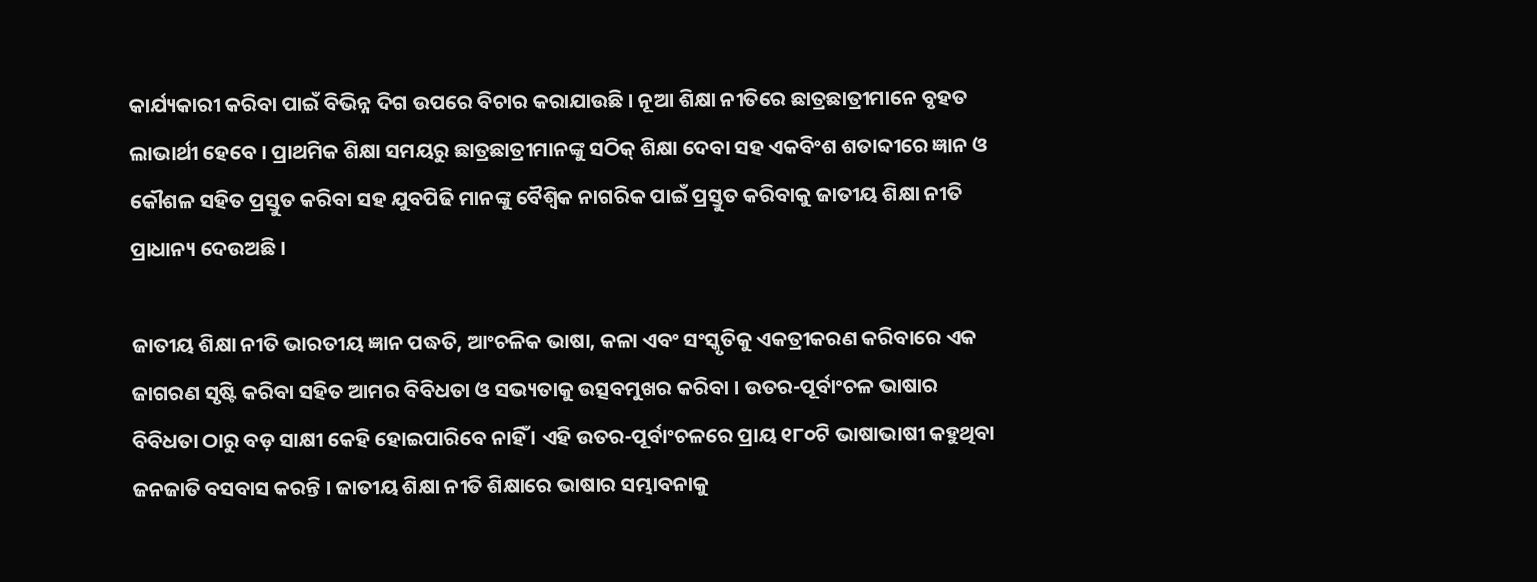କାର୍ଯ୍ୟକାରୀ କରିବା ପାଇଁ ବିଭିନ୍ନ ଦିଗ ଉପରେ ବିଚାର କରାଯାଉଛି । ନୂଆ ଶିକ୍ଷା ନୀତିରେ ଛାତ୍ରଛାତ୍ରୀମାନେ ବୃହତ ଲାଭାର୍ଥୀ ହେବେ । ପ୍ରାଥମିକ ଶିକ୍ଷା ସମୟରୁ ଛାତ୍ରଛାତ୍ରୀମାନଙ୍କୁ ସଠିକ୍ ଶିକ୍ଷା ଦେବା ସହ ଏକବିଂଶ ଶତାବ୍ଦୀରେ ଜ୍ଞାନ ଓ କୌଶଳ ସହିତ ପ୍ରସ୍ତୁତ କରିବା ସହ ଯୁବପିଢି ମାନଙ୍କୁ ବୈଶ୍ୱିକ ନାଗରିକ ପାଇଁ ପ୍ରସ୍ତୁତ କରିବାକୁ ଜାତୀୟ ଶିକ୍ଷା ନୀତି ପ୍ରାଧାନ୍ୟ ଦେଉଅଛି ।

ଜାତୀୟ ଶିକ୍ଷା ନୀତି ଭାରତୀୟ ଜ୍ଞାନ ପଦ୍ଧତି, ଆଂଚଳିକ ଭାଷା, କଳା ଏବଂ ସଂସ୍କୃତିକୁ ଏକତ୍ରୀକରଣ କରିବାରେ ଏକ ଜାଗରଣ ସୃଷ୍ଟି କରିବା ସହିତ ଆମର ବିବିଧତା ଓ ସଭ୍ୟତାକୁ ଉତ୍ସବମୁଖର କରିବା । ଉତର-ପୂର୍ବାଂଚଳ ଭାଷାର ବିବିଧତା ଠାରୁ ବଡ଼ ସାକ୍ଷୀ କେହି ହୋଇପାରିବେ ନାହିଁ । ଏହି ଉତର-ପୂର୍ବାଂଚଳରେ ପ୍ରାୟ ୧୮୦ଟି ଭାଷାଭାଷୀ କହୁଥିବା ଜନଜାତି ବସବାସ କରନ୍ତି । ଜାତୀୟ ଶିକ୍ଷା ନୀତି ଶିକ୍ଷାରେ ଭାଷାର ସମ୍ଭାବନାକୁ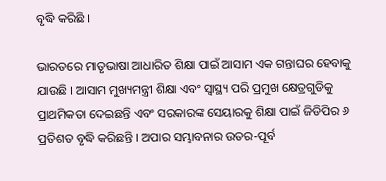ବୃଦ୍ଧି କରିଛି ।

ଭାରତରେ ମାତୃଭାଷା ଆଧାରିତ ଶିକ୍ଷା ପାଇଁ ଆସାମ ଏକ ଗନ୍ତାଘର ହେବାକୁ ଯାଉଛି । ଆସାମ ମୁଖ୍ୟମନ୍ତ୍ରୀ ଶିକ୍ଷା ଏବଂ ସ୍ୱାସ୍ଥ୍ୟ ପରି ପ୍ରମୁଖ କ୍ଷେତ୍ରଗୁଡିକୁ ପ୍ରାଥମିକତା ଦେଇଛନ୍ତି ଏବଂ ସରକାରଙ୍କ ସେୟାରକୁ ଶିକ୍ଷା ପାଇଁ ଜିଡିପିର ୬ ପ୍ରତିଶତ ବୃଦ୍ଧି କରିଛନ୍ତି । ଅପାର ସମ୍ଭାବନାର ଉତର-ପୂର୍ବ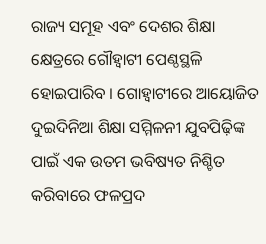ରାଜ୍ୟ ସମୂହ ଏବଂ ଦେଶର ଶିକ୍ଷା କ୍ଷେତ୍ରରେ ଗୌହ୍ୱାଟୀ ପେଣ୍ଠସ୍ଥଳି ହୋଇପାରିବ । ଗୋହ୍ୱାଟୀରେ ଆୟୋଜିତ ଦୁଇଦିନିଆ ଶିକ୍ଷା ସମ୍ମିଳନୀ ଯୁବପିଢ଼ିଙ୍କ ପାଇଁ ଏକ ଉତମ ଭବିଷ୍ୟତ ନିଶ୍ଚିତ କରିବାରେ ଫଳପ୍ରଦ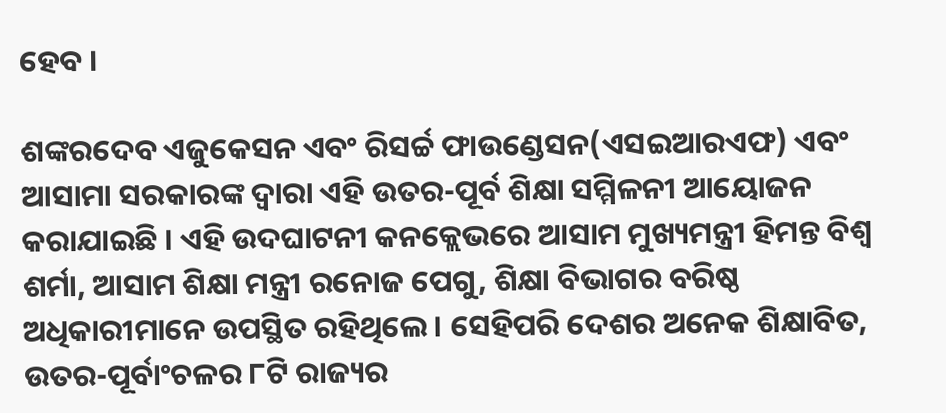ହେବ ।

ଶଙ୍କରଦେବ ଏଜୁକେସନ ଏବଂ ରିସର୍ଚ୍ଚ ଫାଉଣ୍ଡେସନ(ଏସଇଆରଏଫ) ଏବଂ ଆସାମା ସରକାରଙ୍କ ଦ୍ୱାରା ଏହି ଉତର-ପୂର୍ବ ଶିକ୍ଷା ସମ୍ମିଳନୀ ଆୟୋଜନ କରାଯାଇଛି । ଏହି ଉଦଘାଟନୀ କନକ୍ଲେଭରେ ଆସାମ ମୁଖ୍ୟମନ୍ତ୍ରୀ ହିମନ୍ତ ବିଶ୍ୱ ଶର୍ମା, ଆସାମ ଶିକ୍ଷା ମନ୍ତ୍ରୀ ରନୋଜ ପେଗୁ, ଶିକ୍ଷା ବିଭାଗର ବରିଷ୍ଠ ଅଧିକାରୀମାନେ ଉପସ୍ଥିତ ରହିଥିଲେ । ସେହିପରି ଦେଶର ଅନେକ ଶିକ୍ଷାବିତ, ଉତର-ପୂର୍ବାଂଚଳର ୮ଟି ରାଜ୍ୟର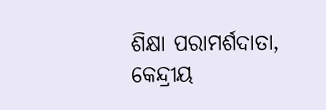ଶିକ୍ଷା ପରାମର୍ଶଦାତା, କେନ୍ଦ୍ରୀୟ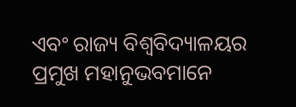ଏବଂ ରାଜ୍ୟ ବିଶ୍ୱବିଦ୍ୟାଳୟର ପ୍ରମୁଖ ମହାନୁଭବମାନେ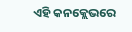ଏହି କନକ୍ଲେଭରେ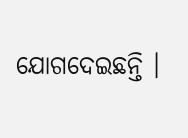ଯୋଗଦେଇଛନ୍ତି ।